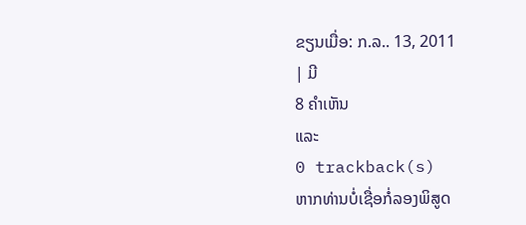ຂຽນເມື່ອ: ກ.ລ.. 13, 2011
| ມີ
8 ຄຳເຫັນ
ແລະ
0 trackback(s)
ຫາກທ່ານບໍ່ເຊື່ອກໍ່ລອງພິສູດ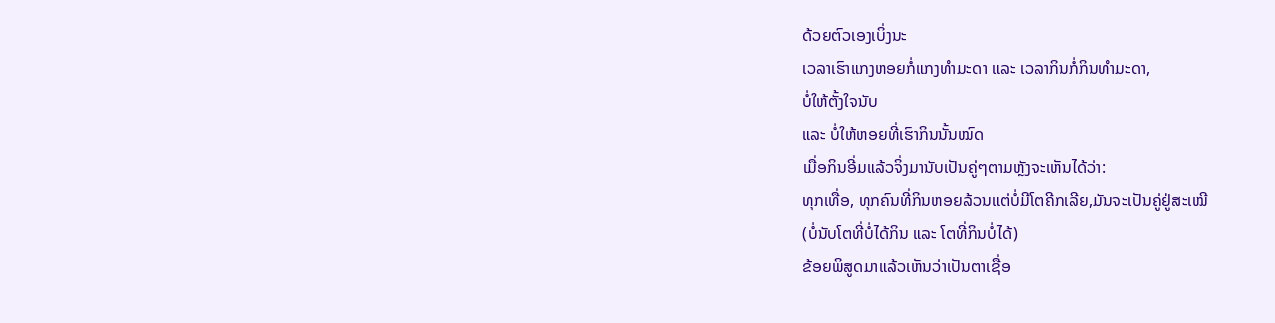ດ້ວຍຕົວເອງເບິ່ງນະ
ເວລາເຮົາແກງຫອຍກໍ່ແກງທຳມະດາ ແລະ ເວລາກິນກໍ່ກິນທຳມະດາ,
ບໍ່ໃຫ້ຕັ້ງໃຈນັບ
ແລະ ບໍ່ໃຫ້ຫອຍທີ່ເຮົາກິນນັ້ນໝົດ
ເມື່ອກິນອີ່ມແລ້ວຈິ່ງມານັບເປັນຄູ່ໆຕາມຫຼັງຈະເຫັນໄດ້ວ່າ:
ທຸກເທື່ອ, ທຸກຄົນທີ່ກິນຫອຍລ້ວນແຕ່ບໍ່ມີໂຕຄີກເລີຍ,ມັນຈະເປັນຄູ່ຢູ່ສະເໝີ
(ບໍ່ນັບໂຕທີ່ບໍ່ໄດ້ກິນ ແລະ ໂຕທີ່ກິນບໍ່ໄດ້)
ຂ້ອຍພິສູດມາແລ້ວເຫັນວ່າເປັນຕາເຊື່ອ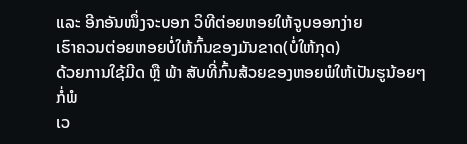ແລະ ອີກອັນໜຶ່ງຈະບອກ ວິທີຕ່ອຍຫອຍໃຫ້ຈູບອອກງ່າຍ
ເຮົາຄວນຕ່ອຍຫອຍບໍ່ໃຫ້ກົ້ນຂອງມັນຂາດ(ບໍ່ໃຫ້ກຸດ)
ດ້ວຍການໃຊ້ມີດ ຫຼື ພ້າ ສັບທີ່ກົ້ນສ້ວຍຂອງຫອຍພໍໃຫ້ເປັນຮູນ້ອຍໆກໍ່ພໍ
ເວ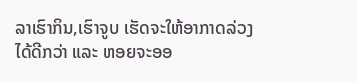ລາເຮົາກິນ,ເຮົາຈູບ ເຮັດຈະໃຫ້ອາກາດລ່ວງໄດ້ດີກວ່າ ແລະ ຫອຍຈະອອ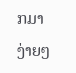ກມາງ່າຍໆ